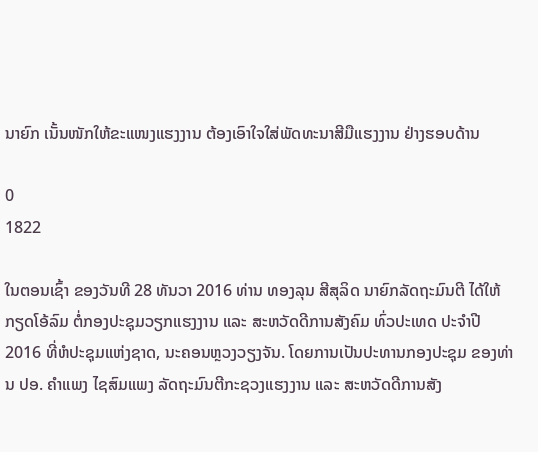ນາຍົກ ເນັ້ນໜັກໃຫ້ຂະແໜງແຮງງານ ຕ້ອງເອົາໃຈໃສ່ພັດທະນາສີມືແຮງງານ ຢ່າງຮອບດ້ານ

0
1822

ໃນຕອນເຊົ້າ ຂອງວັນທີ 28 ທັນວາ 2016 ທ່ານ ທອງລຸນ ສີສຸລິດ ນາຍົກລັດຖະມົນຕີ ໄດ້ໃຫ້ກຽດໂອ້ລົມ ຕໍ່ກອງປະຊຸມວຽກແຮງງານ ແລະ ສະຫວັດດີການສັງຄົມ ທົ່ວປະເທດ ປະຈຳປີ 2016 ທີ່ຫໍປະຊຸມແຫ່ງຊາດ, ນະຄອນຫຼວງວຽງຈັນ. ໂດຍການເປັນປະທານກອງປະຊຸມ ຂອງທ່ານ ປອ. ຄຳແພງ ໄຊສົມແພງ ລັດຖະມົນຕີກະຊວງແຮງງານ ແລະ ສະຫວັດດີການສັງ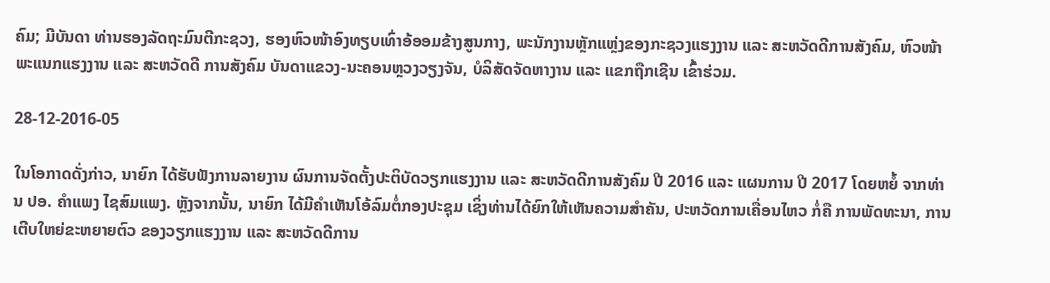ຄົມ; ມີບັນດາ ທ່ານຮອງລັດຖະມົນຕີກະຊວງ, ຮອງຫົວໜ້າອົງທຽບເທົ່າອ້ອອມຂ້າງສູນກາງ, ພະນັກງານຫຼັກແຫຼ່ງຂອງກະຊວງແຮງງານ ແລະ ສະຫວັດດີການສັງຄົມ, ຫົວໜ້າພະແນກແຮງງານ ແລະ ສະຫວັດດີ ການສັງຄົມ ບັນດາແຂວງ-ນະຄອນຫຼວງວຽງຈັນ, ບໍລິສັດຈັດຫາງານ ແລະ ແຂກຖືກເຊີນ ເຂົ້າຮ່ວມ.

28-12-2016-05

ໃນໂອກາດດັ່ງກ່າວ, ນາຍົກ ໄດ້ຮັບຟັງການລາຍງານ ຜົນການຈັດຕັ້ງປະຕິບັດວຽກແຮງງານ ແລະ ສະຫວັດດີການສັງຄົມ ປີ 2016 ແລະ ແຜນການ ປີ 2017 ໂດຍຫຍໍ້ ຈາກທ່ານ ປອ. ຄຳແພງ ໄຊສົມແພງ. ຫຼັງຈາກນັ້ນ, ນາຍົກ ໄດ້ມີຄຳເຫັນໂອ້ລົມຕໍ່ກອງປະຊຸມ ເຊິ່ງທ່ານໄດ້ຍົກໃຫ້ເຫັນຄວາມສຳຄັນ, ປະຫວັດການເຄື່ອນໄຫວ ກໍ່ຄື ການພັດທະນາ, ການເຕີບໃຫຍ່ຂະຫຍາຍຕົວ ຂອງວຽກແຮງງານ ແລະ ສະຫວັດດີການ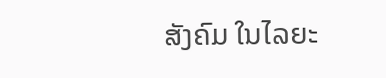ສັງຄົມ ໃນໄລຍະ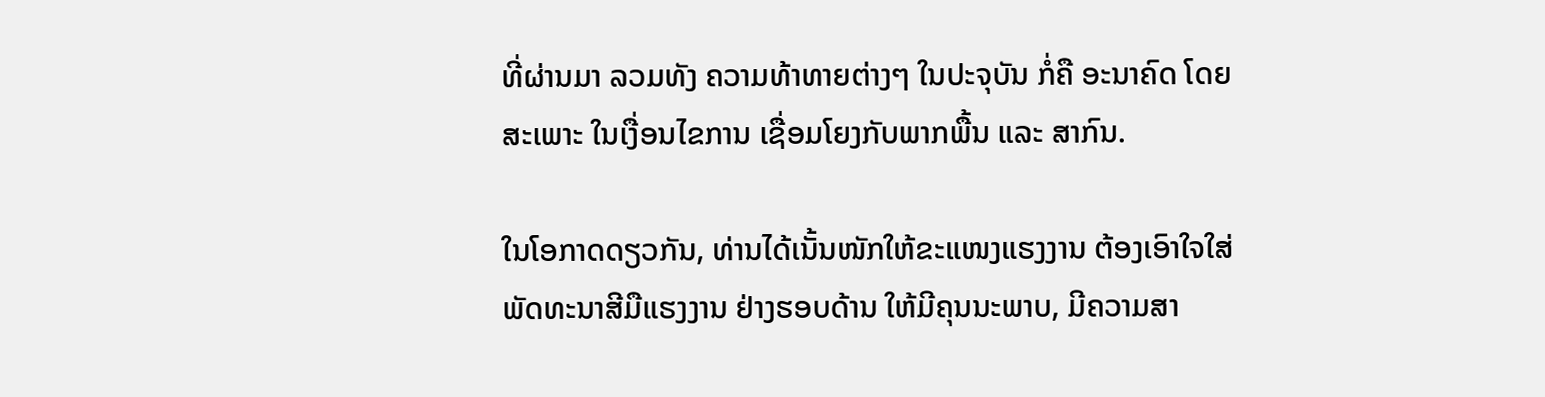ທີ່ຜ່ານມາ ລວມທັງ ຄວາມທ້າທາຍຕ່າງໆ ໃນປະຈຸບັນ ກໍ່ຄື ອະນາຄົດ ໂດຍສະເພາະ ໃນເງື່ອນໄຂການ ເຊື່ອມໂຍງກັບພາກພື້ນ ແລະ ສາກົນ.

ໃນໂອກາດດຽວກັນ, ທ່ານໄດ້ເນັ້ນໜັກໃຫ້ຂະແໜງແຮງງານ ຕ້ອງເອົາໃຈໃສ່ພັດທະນາສີມືແຮງງານ ຢ່າງຮອບດ້ານ ໃຫ້ມີຄຸນນະພາບ, ມີຄວາມສາ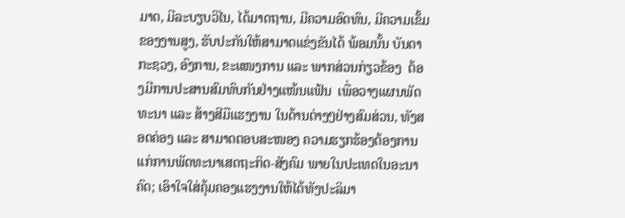ມາດ, ມີລະບຽບວິໄນ, ໄດ້ມາດຖານ, ມີຄວາມອົດທົນ, ມີຄວາມເຂັ້ມຂອງງານສູງ, ຮັບປະກັນໃຫ້ສາມາດແຂ່ງຂັນໄດ້ ພ້ອມນັ້ນ ບັນດາກະຊວງ, ອົງການ, ຂະແໜງການ ແລະ ພາກສ່ວນກ່ຽວຂ້ອງ  ຕ້ອງມີການປະສານສົມທົບກັນຢ່າງແໜ້ນແຟ້ນ  ເພື່ອວາງແຜນພັດທະນາ ແລະ ສ້າງສີມືແຮງງານ ໃນດ້ານຕ່າງໆຢ່າງສົມສ່ວນ, ທັງສອດຄ່ອງ ແລະ ສາມາດຕອບສະໜອງ ຄວາມຮຽກຮ້ອງຕ້ອງການ ແກ່ການພັດທະນາເສດຖະກິດ-ສັງຄົມ ພາຍໃນປະເທດໃນອະນາຄົດ; ເອົາໃຈໃສ່ຄຸ້ມຄອງແຮງງານໃຫ້ໄດ້ທັງປະລິມາ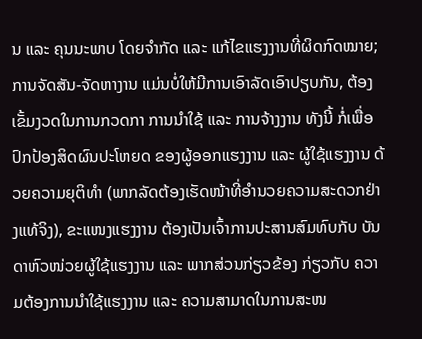ນ ແລະ ຄຸນນະພາບ ໂດຍຈຳກັດ ແລະ ແກ້ໄຂແຮງງານທີ່ຜິດກົດໝາຍ; ການຈັດສັນ-ຈັດຫາງານ ແມ່ນບໍ່ໃຫ້ມີການເອົາລັດເອົາປຽບກັນ, ຕ້ອງເຂັ້ມງວດໃນການກວດກາ ການນຳໃຊ້ ແລະ ການຈ້າງງານ ທັງນີ້ ກໍ່ເພື່ອປົກປ້ອງສິດຜົນປະໂຫຍດ ຂອງຜູ້ອອກແຮງງານ ແລະ ຜູ້ໃຊ້ແຮງງານ ດ້ວຍຄວາມຍຸຕິທຳ (ພາກລັດຕ້ອງເຮັດໜ້າທີ່ອຳນວຍຄວາມສະດວກຢ່າງແທ້ຈິງ), ຂະແໜງແຮງງານ ຕ້ອງເປັນເຈົ້າການປະສານສົມທົບກັບ ບັນດາຫົວໜ່ວຍຜູ້ໃຊ້ແຮງງານ ແລະ ພາກສ່ວນກ່ຽວຂ້ອງ ກ່ຽວກັບ ຄວາມຕ້ອງການນຳໃຊ້ແຮງງານ ແລະ ຄວາມສາມາດໃນການສະໜ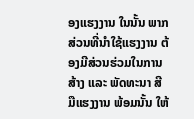ອງແຮງງານ ໃນນັ້ນ ພາກສ່ວນທີ່ນຳໃຊ້ແຮງງານ ຕ້ອງມີສ່ວນຮ່ວມໃນການສ້າງ ແລະ ພັດທະນາ ສີມືແຮງງານ ພ້ອມນັ້ນ ໃຫ້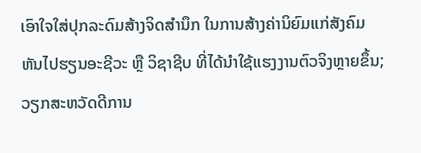ເອົາໃຈໃສ່ປຸກລະດົມສ້າງຈິດສຳນຶກ ໃນການສ້າງຄ່ານິຍົມແກ່ສັງຄົມ ຫັນໄປຮຽນອະຊີວະ ຫຼື ວິຊາຊີບ ທີ່ໄດ້ນຳໃຊ້ແຮງງານຕົວຈິງຫຼາຍຂຶ້ນ; ວຽກສະຫວັດດີການ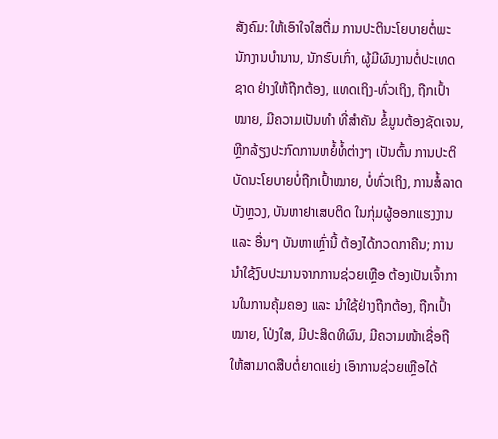ສັງຄົມ: ໃຫ້ເອົາໃຈໃສຕື່ມ ການປະຕິນະໂຍບາຍຕໍ່ພະນັກງານບຳນານ, ນັກຮົບເກົ່າ, ຜູ້ມີຜົນງານຕໍ່ປະເທດຊາດ ຢ່າງໃຫ້ຖືກຕ້ອງ, ແທດເຖິງ-ທົ່ວເຖິງ, ຖືກເປົ້າໝາຍ, ມີຄວາມເປັນທຳ ທີ່ສຳຄັນ ຂໍ້ມູນຕ້ອງຊັດເຈນ, ຫຼີກລ້ຽງປະກົດການຫຍໍ້ທໍ້ຕ່າງໆ ເປັນຕົ້ນ ການປະຕິບັດນະໂຍບາຍບໍ່ຖືກເປົ້າໝາຍ, ບໍ່ທົ່ວເຖິງ, ການສໍ້ລາດບັງຫຼວງ, ບັນຫາຢາເສບຕິດ ໃນກຸ່ມຜູ້ອອກແຮງງານ ແລະ ອື່ນໆ ບັນຫາເຫຼົ່ານີ້ ຕ້ອງໄດ້ກວດກາຄືນ; ການນຳໃຊ້ງົບປະມານຈາກການຊ່ວຍເຫຼືອ ຕ້ອງເປັນເຈົ້າການໃນການຄຸ້ມຄອງ ແລະ ນຳໃຊ້ຢ່າງຖືກຕ້ອງ, ຖືກເປົ້າໝາຍ, ໂປ່ງໃສ, ມີປະສິດທິຜົນ, ມີຄວາມໜ້າເຊື່ອຖື ໃຫ້ສາມາດສືບຕໍ່ຍາດແຍ່ງ ເອົາການຊ່ວຍເຫຼືອໄດ້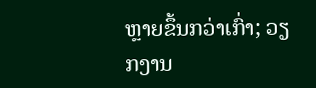ຫຼາຍຂຶ້ນກວ່າເກົ່າ; ວຽກງານ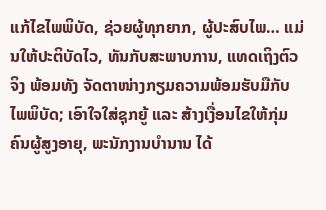ແກ້ໄຂໄພພິບັດ, ຊ່ວຍຜູ້ທຸກຍາກ, ຜູ້ປະສົບໄພ… ແມ່ນໃຫ້ປະຕິບັດໄວ, ທັນກັບສະພາບການ, ແທດເຖິງຕົວຈິງ ພ້ອມທັງ ຈັດຕາໜ່າງກຽມຄວາມພ້ອມຮັບມືກັບໄພພິບັດ; ເອົາໃຈໃສ່ຊຸກຍູ້ ແລະ ສ້າງເງື່ອນໄຂໃຫ້ກຸ່ມຄົນຜູ້ສູງອາຍຸ, ພະນັກງານບຳນານ ໄດ້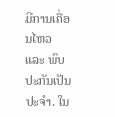ມີການເຄື່ອນໄຫວ ແລະ ພົບປະກັນເປັນປະຈຳ. ໃນ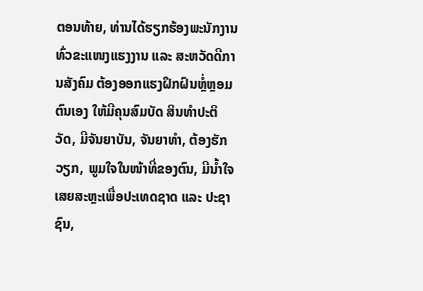ຕອນທ້າຍ, ທ່ານໄດ້ຮຽກຮ້ອງພະນັກງານ ທົ່ວຂະແໜງແຮງງານ ແລະ ສະຫວັດດີການສັງຄົມ ຕ້ອງອອກແຮງຝຶກຝົນຫຼໍ່ຫຼອມຕົນເອງ ໃຫ້ມີຄຸນສົມບັດ ສິນທຳປະຕິວັດ, ມີຈັນຍາບັນ, ຈັນຍາທໍາ, ຕ້ອງຮັກວຽກ, ພູມໃຈໃນໜ້າທີ່ຂອງຕົນ, ມີນໍ້າໃຈເສຍສະຫຼະເພື່ອປະເທດຊາດ ແລະ ປະຊາຊົນ,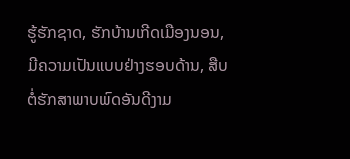ຮູ້ຮັກຊາດ, ຮັກບ້ານເກີດເມືອງນອນ, ມີຄວາມເປັນແບບຢ່າງຮອບດ້ານ, ສືບຕໍ່ຮັກສາພາບພົດອັນດີງາມ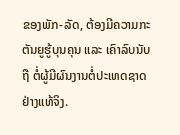ຂອງພັກ-ລັດ, ຕ້ອງມີຄວາມກະຕັນຍູຮູ້ບຸນຄຸນ ແລະ ເຄົາລົບນັບຖື ຕໍ່ຜູ້ມີຜົນງານຕໍ່ປະເທດຊາດ ຢ່າງແທ້ຈິງ.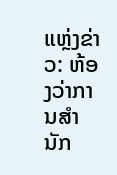ແຫຼ່ງຂ່າວ: ຫ້ອງວ່າການສໍານັກ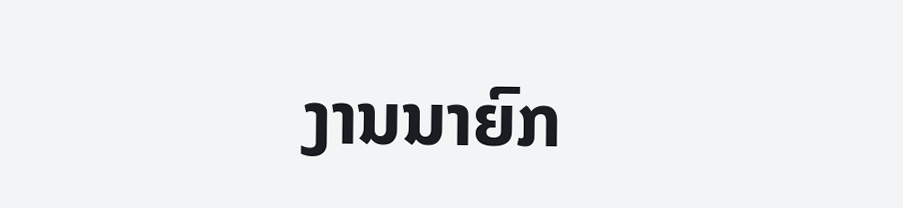ງານນາຍົກ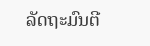ລັດຖະມົນຕີ